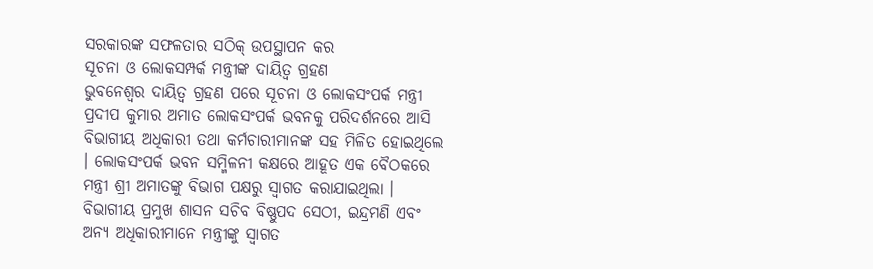ସରକାରଙ୍କ ସଫଳତାର ସଠିକ୍ ଉପସ୍ଥାପନ କର
ସୂଚନା ଓ ଲୋକସମ୍ପର୍କ ମନ୍ତ୍ରୀଙ୍କ ଦାୟିତ୍ୱ ଗ୍ରହଣ
ଭୁବନେଶ୍ୱର ଦାୟିତ୍ୱ ଗ୍ରହଣ ପରେ ସୂଚନା ଓ ଲୋକସଂପର୍କ ମନ୍ତ୍ରୀ ପ୍ରଦୀପ କୁମାର ଅମାତ ଲୋକସଂପର୍କ ଭବନକୁ ପରିଦର୍ଶନରେ ଆସି ବିଭାଗୀୟ ଅଧିକାରୀ ତଥା କର୍ମଚାରୀମାନଙ୍କ ସହ ମିଳିତ ହୋଇଥିଲେ । ଲୋକସଂପର୍କ ଭବନ ସମ୍ମିଳନୀ କକ୍ଷରେ ଆହୂତ ଏକ ବୈଠକରେ ମନ୍ତ୍ରୀ ଶ୍ରୀ ଅମାତଙ୍କୁ ବିଭାଗ ପକ୍ଷରୁ ସ୍ୱାଗତ କରାଯାଇଥିଲା । ବିଭାଗୀୟ ପ୍ରମୁଖ ଶାସନ ସଚିବ ବିଷ୍ଣୁପଦ ସେଠୀ, ଇନ୍ଦ୍ରମଣି ଏବଂ ଅନ୍ୟ ଅଧିକାରୀମାନେ ମନ୍ତ୍ରୀଙ୍କୁ ସ୍ୱାଗତ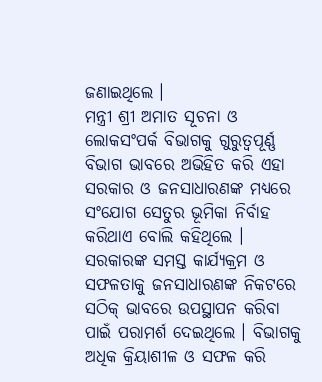ଜଣାଇଥିଲେ ।
ମନ୍ତ୍ରୀ ଶ୍ରୀ ଅମାତ ସୂଚନା ଓ ଲୋକସଂପର୍କ ବିଭାଗକୁ ଗୁରୁତ୍ୱପୂର୍ଣ୍ଣ ବିଭାଗ ଭାବରେ ଅଭିହିତ କରି ଏହା ସରକାର ଓ ଜନସାଧାରଣଙ୍କ ମଧ୍ୟରେ ସଂଯୋଗ ସେତୁର ଭୂମିକା ନିର୍ବାହ କରିଥାଏ ବୋଲି କହିଥିଲେ । ସରକାରଙ୍କ ସମସ୍ତ କାର୍ଯ୍ୟକ୍ରମ ଓ ସଫଳତାକୁ ଜନସାଧାରଣଙ୍କ ନିକଟରେ ସଠିକ୍ ଭାବରେ ଉପସ୍ଥାପନ କରିବା ପାଇଁ ପରାମର୍ଶ ଦେଇଥିଲେ । ବିଭାଗକୁ ଅଧିକ କ୍ରିୟାଶୀଳ ଓ ସଫଳ କରି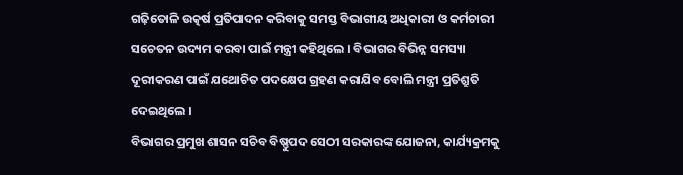ଗଢ଼ିତୋଳି ଉତ୍କର୍ଷ ପ୍ରତିପାଦନ କରିବାକୁ ସମସ୍ତ ବିଭାଗୀୟ ଅଧିକାରୀ ଓ କର୍ମଚାରୀ ସଚେତନ ଉଦ୍ୟମ କରବା ପାଇଁ ମନ୍ତ୍ରୀ କହିଥିଲେ । ବିଭାଗର ବିଭିନ୍ନ ସମସ୍ୟା ଦୂରୀକରଣ ପାଇଁ ଯଥୋଚିତ ପଦକ୍ଷେପ ଗ୍ରହଣ କରାଯିବ ବୋଲି ମନ୍ତ୍ରୀ ପ୍ରତିଶ୍ରୁତି ଦେଇଥିଲେ ।
ବିଭାଗର ପ୍ରମୁଖ ଶାସନ ସଚିବ ବିଷ୍ଣୁପଦ ସେଠୀ ସରକାରଙ୍କ ଯୋଜନା, କାର୍ଯ୍ୟକ୍ରମକୁ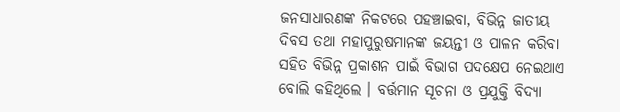ଜନସାଧାରଣଙ୍କ ନିକଟରେ ପହଞ୍ଚାଇବା, ବିଭିନ୍ନ ଜାତୀୟ ଦିବସ ତଥା ମହାପୁରୁଷମାନଙ୍କ ଜୟନ୍ତୀ ଓ ପାଳନ କରିବା ସହିତ ବିଭିନ୍ନ ପ୍ରକାଶନ ପାଇଁ ବିଭାଗ ପଦକ୍ଷେପ ନେଇଥାଏ ବୋଲି କହିଥିଲେ । ବର୍ତ୍ତମାନ ସୂଚନା ଓ ପ୍ରଯୁକ୍ତି ବିଦ୍ୟା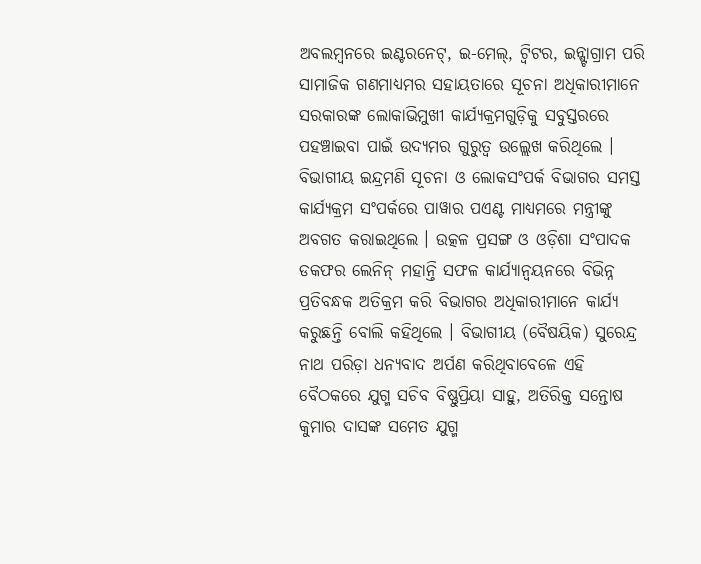ଅବଲମ୍ବନରେ ଇଣ୍ଟରନେଟ୍, ଇ-ମେଲ୍, ଟ୍ୱିଟର, ଇନ୍ଷ୍ଟାଗ୍ରାମ ପରି ସାମାଜିକ ଗଣମାଧ୍ୟମର ସହାୟତାରେ ସୂଚନା ଅଧିକାରୀମାନେ ସରକାରଙ୍କ ଲୋକାଭିମୁଖୀ କାର୍ଯ୍ୟକ୍ରମଗୁଡ଼ିକୁ ସବୁସ୍ତରରେ ପହଞ୍ଚାଇବା ପାଇଁ ଉଦ୍ୟମର ଗୁରୁତ୍ୱ ଉଲ୍ଲେଖ କରିଥିଲେ । ବିଭାଗୀୟ ଇନ୍ଦ୍ରମଣି ସୂଚନା ଓ ଲୋକସଂପର୍କ ବିଭାଗର ସମସ୍ତ କାର୍ଯ୍ୟକ୍ରମ ସଂପର୍କରେ ପାୱାର ପଏଣ୍ଟ ମାଧ୍ୟମରେ ମନ୍ତ୍ରୀଙ୍କୁ ଅବଗତ କରାଇଥିଲେ । ଉତ୍କଳ ପ୍ରସଙ୍ଗ ଓ ଓଡ଼ିଶା ସଂପାଦକ ଡକଫର ଲେନିନ୍ ମହାନ୍ତି ସଫଳ କାର୍ଯ୍ୟାନ୍ୱୟନରେ ବିଭିନ୍ନ ପ୍ରତିବନ୍ଧକ ଅତିକ୍ରମ କରି ବିଭାଗର ଅଧିକାରୀମାନେ କାର୍ଯ୍ୟ କରୁଛନ୍ତି ବୋଲି କହିଥିଲେ । ବିଭାଗୀୟ (ବୈଷୟିକ) ସୁରେନ୍ଦ୍ର ନାଥ ପରିଡ଼ା ଧନ୍ୟବାଦ ଅର୍ପଣ କରିଥିବାବେଳେ ଏହି ବୈଠକରେ ଯୁଗ୍ମ ସଚିବ ବିଷ୍ଣୁପ୍ରିୟା ସାହୁ, ଅତିରିକ୍ତ ସନ୍ତୋଷ କୁମାର ଦାସଙ୍କ ସମେତ ଯୁଗ୍ମ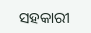ସହକାରୀ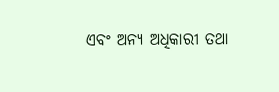ଏବଂ ଅନ୍ୟ ଅଧିକାରୀ ତଥା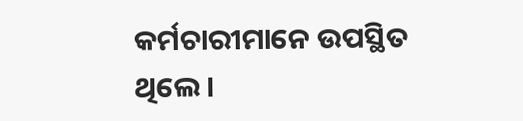କର୍ମଚାରୀମାନେ ଉପସ୍ଥିତ ଥିଲେ ।